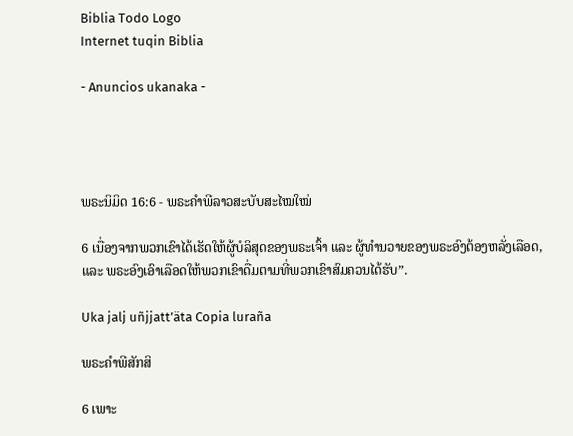Biblia Todo Logo
Internet tuqin Biblia

- Anuncios ukanaka -




ພຣະນິມິດ 16:6 - ພຣະຄຳພີລາວສະບັບສະໄໝໃໝ່

6 ເນື່ອງຈາກພວກເຂົາໄດ້ເຮັດໃຫ້ຜູ້ບໍລິສຸດຂອງພຣະເຈົ້າ ແລະ ຜູ້ທຳນວາຍຂອງພຣະອົງຕ້ອງຫລັ່ງເລືອດ, ແລະ ພຣະອົງເອົາເລືອດໃຫ້ພວກເຂົາດື່ມຕາມທີ່ພວກເຂົາສົມຄວນໄດ້ຮັບ”.

Uka jalj uñjjattʼäta Copia luraña

ພຣະຄຳພີສັກສິ

6 ເພາະ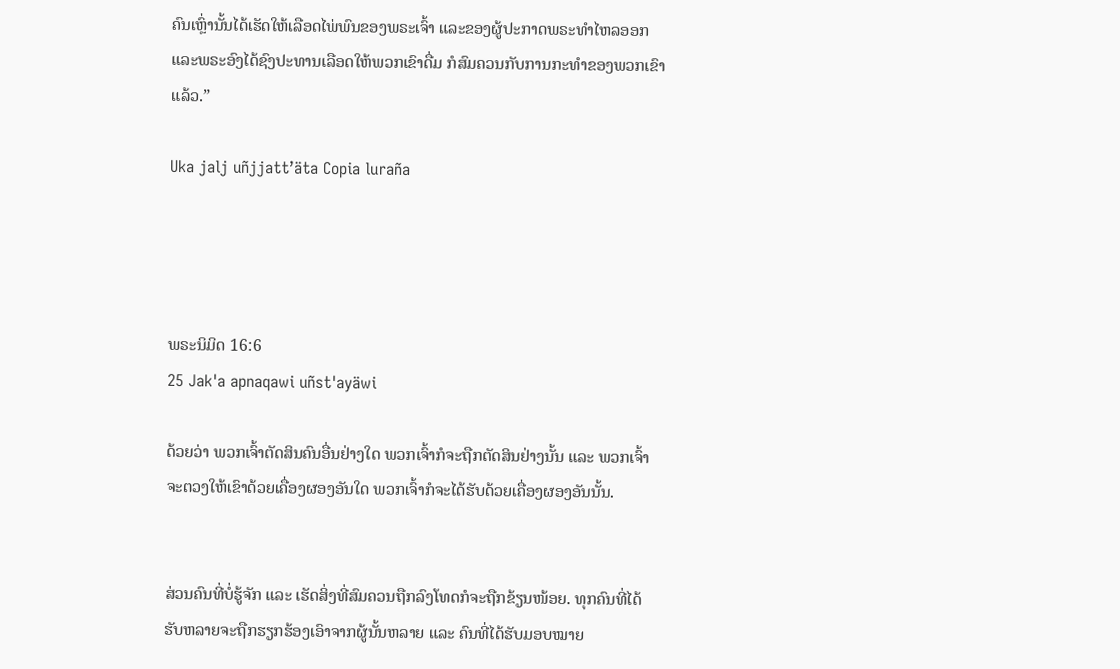ຄົນເຫຼົ່ານັ້ນໄດ້ເຮັດໃຫ້ເລືອດໄພ່ພົນຂອງພຣະເຈົ້າ ແລະຂອງຜູ້ປະກາດພຣະທຳໄຫລອອກ ແລະພຣະອົງໄດ້ຊົງປະທານເລືອດໃຫ້ພວກເຂົາດື່ມ ກໍສົມຄວນກັບການກະທຳຂອງພວກເຂົາແລ້ວ.”

Uka jalj uñjjattʼäta Copia luraña




ພຣະນິມິດ 16:6
25 Jak'a apnaqawi uñst'ayäwi

ດ້ວຍວ່າ ພວກເຈົ້າຕັດສິນຄົນອື່ນຢ່າງໃດ ພວກເຈົ້າກໍຈະຖືກຕັດສິນຢ່າງນັ້ນ ແລະ ພວກເຈົ້າຈະຕວງໃຫ້ເຂົາດ້ວຍເຄື່ອງຜອງອັນໃດ ພວກເຈົ້າກໍຈະໄດ້ຮັບດ້ວຍເຄື່ອງຜອງອັນນັ້ນ.


ສ່ວນຄົນທີ່ບໍ່ຮູ້ຈັກ ແລະ ເຮັດສິ່ງທີ່ສົມຄວນຖືກລົງໂທດກໍຈະຖືກຂ້ຽນໜ້ອຍ. ທຸກຄົນທີ່ໄດ້ຮັບຫລາຍຈະຖືກຮຽກຮ້ອງເອົາຈາກຜູ້ນັ້ນຫລາຍ ແລະ ຄົນທີ່ໄດ້ຮັບມອບໝາຍ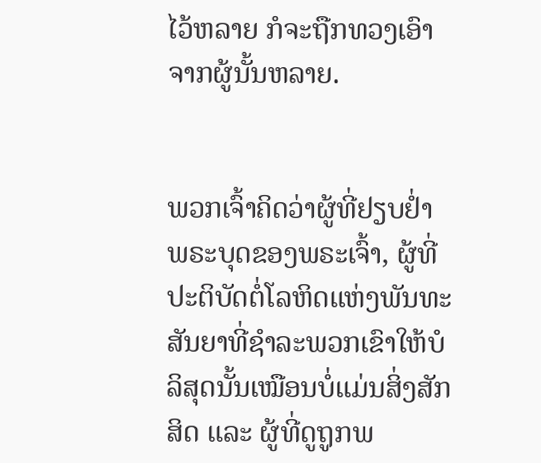ໄວ້ຫລາຍ ກໍຈະຖືກທວງເອົາຈາກຜູ້ນັ້ນຫລາຍ.


ພວກເຈົ້າຄິດວ່າຜູ້ທີ່ຢຽບຢ່ຳພຣະບຸດຂອງພຣະເຈົ້າ, ຜູ້ທີ່ປະຕິບັດຕໍ່ໂລຫິດແຫ່ງພັນທະສັນຍາທີ່ຊຳລະພວກເຂົາໃຫ້ບໍລິສຸດນັ້ນເໝືອນບໍ່ແມ່ນສິ່ງສັກສິດ ແລະ ຜູ້ທີ່ດູຖູກພ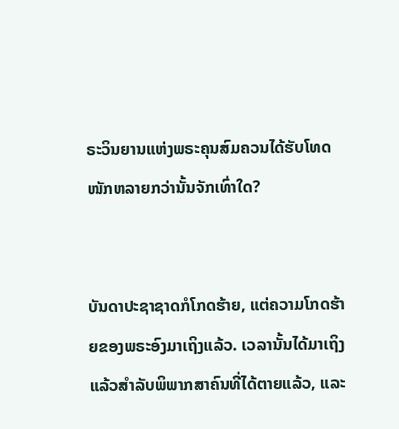ຣະວິນຍານແຫ່ງພຣະຄຸນສົມຄວນໄດ້ຮັບໂທດໜັກຫລາຍກວ່ານັ້ນຈັກເທົ່າໃດ?


ບັນດາປະຊາຊາດກໍໂກດຮ້າຍ, ແຕ່ຄວາມໂກດຮ້າຍຂອງພຣະອົງມາເຖິງແລ້ວ. ເວລານັ້ນໄດ້ມາເຖິງແລ້ວສຳລັບພິພາກສາຄົນທີ່ໄດ້ຕາຍແລ້ວ, ແລະ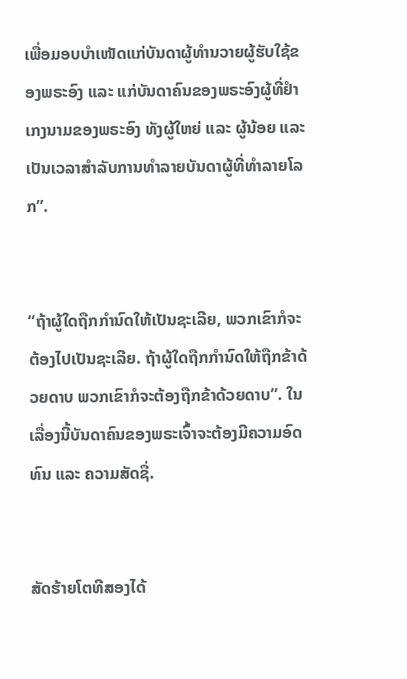ເພື່ອມອບບຳເໜັດແກ່ບັນດາຜູ້ທຳນວາຍຜູ້ຮັບໃຊ້ຂອງພຣະອົງ ແລະ ແກ່ບັນດາຄົນຂອງພຣະອົງຜູ້ທີ່ຢຳເກງນາມຂອງພຣະອົງ ທັງຜູ້ໃຫຍ່ ແລະ ຜູ້ນ້ອຍ ແລະ ເປັນເວລາສຳລັບການທຳລາຍບັນດາຜູ້ທີ່ທຳລາຍໂລກ”.


“ຖ້າຜູ້ໃດຖືກກຳນົດໃຫ້ເປັນຊະເລີຍ, ພວກເຂົາກໍຈະຕ້ອງໄປເປັນຊະເລີຍ. ຖ້າຜູ້ໃດຖືກກຳນົດໃຫ້ຖືກຂ້າດ້ວຍດາບ ພວກເຂົາກໍຈະຕ້ອງຖືກຂ້າດ້ວຍດາບ”. ໃນເລື່ອງນີ້ບັນດາຄົນຂອງພຣະເຈົ້າຈະຕ້ອງມີຄວາມອົດທົນ ແລະ ຄວາມສັດຊື່.


ສັດຮ້າຍໂຕທີສອງໄດ້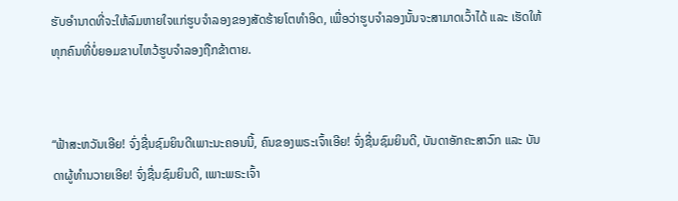ຮັບອຳນາດທີ່ຈະໃຫ້ລົມຫາຍໃຈແກ່ຮູບຈໍາລອງຂອງສັດຮ້າຍໂຕທຳອິດ, ເພື່ອວ່າຮູບຈຳລອງນັ້ນຈະສາມາດເວົ້າໄດ້ ແລະ ເຮັດໃຫ້ທຸກຄົນທີ່ບໍ່ຍອມຂາບໄຫວ້ຮູບຈຳລອງຖືກຂ້າຕາຍ.


“ຟ້າສະຫວັນເອີຍ! ຈົ່ງຊື່ນຊົມຍິນດີເພາະນະຄອນນີ້, ຄົນຂອງພຣະເຈົ້າເອີຍ! ຈົ່ງຊື່ນຊົມຍິນດີ, ບັນດາອັກຄະສາວົກ ແລະ ບັນດາຜູ້ທຳນວາຍເອີຍ! ຈົ່ງຊື່ນຊົມຍິນດີ, ເພາະພຣະເຈົ້າ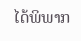ໄດ້ພິພາກ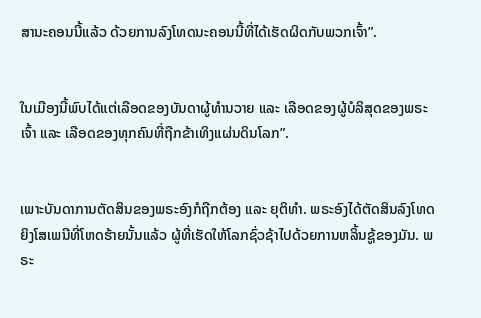ສານະຄອນນີ້ແລ້ວ ດ້ວຍການລົງໂທດນະຄອນນີ້ທີ່ໄດ້ເຮັດຜິດກັບພວກເຈົ້າ”.


ໃນເມືອງນີ້ພົບໄດ້ແຕ່ເລືອດຂອງບັນດາຜູ້ທຳນວາຍ ແລະ ເລືອດຂອງຜູ້ບໍລິສຸດຂອງພຣະເຈົ້າ ແລະ ເລືອດຂອງທຸກຄົນທີ່ຖືກຂ້າເທິງແຜ່ນດິນໂລກ”.


ເພາະບັນດາການຕັດສິນຂອງພຣະອົງກໍຖືກຕ້ອງ ແລະ ຍຸຕິທຳ. ພຣະອົງໄດ້ຕັດສິນລົງໂທດຍິງໂສເພນີທີ່ໂຫດຮ້າຍນັ້ນແລ້ວ ຜູ້ທີ່ເຮັດໃຫ້ໂລກຊົ່ວຊ້າໄປດ້ວຍການຫລິ້ນຊູ້ຂອງມັນ. ພຣະ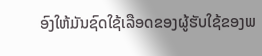ອົງໃຫ້ມັນຊົດໃຊ້ເລືອດຂອງຜູ້ຮັບໃຊ້ຂອງພ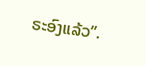ຣະອົງແລ້ວ”.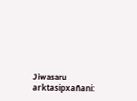Jiwasaru arktasipxañani: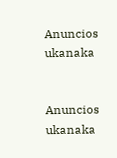Anuncios ukanaka


Anuncios ukanaka